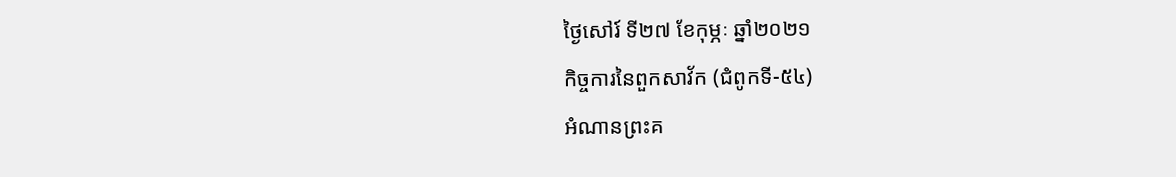ថ្ងៃសៅរ៍ ទី២៧ ខែកុម្ភៈ ឆ្នាំ២០២១
កិច្ចការនៃពួកសាវ័ក (ជំពូកទី-៥៤)
អំណានព្រះគ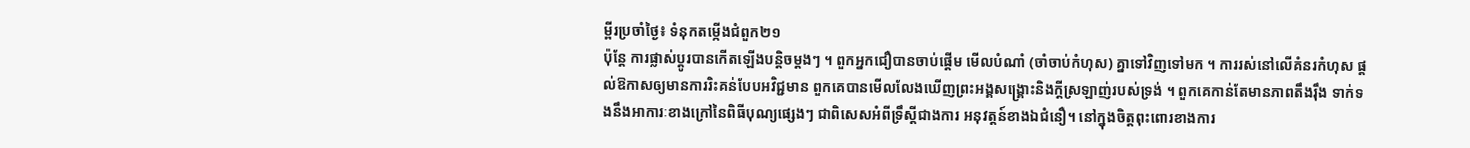ម្ពីរប្រចាំថ្ងៃ៖ ទំនុកតម្កើងជំពួក២១
ប៉ុន្តែ ការផ្លាស់ប្តូរបានកើតឡើងបន្តិចម្តងៗ ។ ពួកអ្នកជឿបានចាប់ផ្ដើម មើលបំណាំ (ចាំចាប់កំហុស) គ្នាទៅវិញទៅមក ។ ការរស់នៅលើគំនរកំហុស ផ្ដល់ឱកាសឲ្យមានការរិះគន់បែបអវិជ្ជមាន ពួកគេបានមើលលែងឃើញព្រះអង្គសង្គ្រោះនិងក្ដីស្រឡាញ់របស់ទ្រង់ ។ ពួកគេកាន់តែមានភាពតឹងរ៉ឹង ទាក់ទងនឹងអាការៈខាងក្រៅនៃពិធីបុណ្យផ្សេងៗ ជាពិសេសអំពីទ្រឹស្តីជាងការ អនុវត្តន៍ខាងឯជំនឿ។ នៅក្នុងចិត្តពុះពោរខាងការ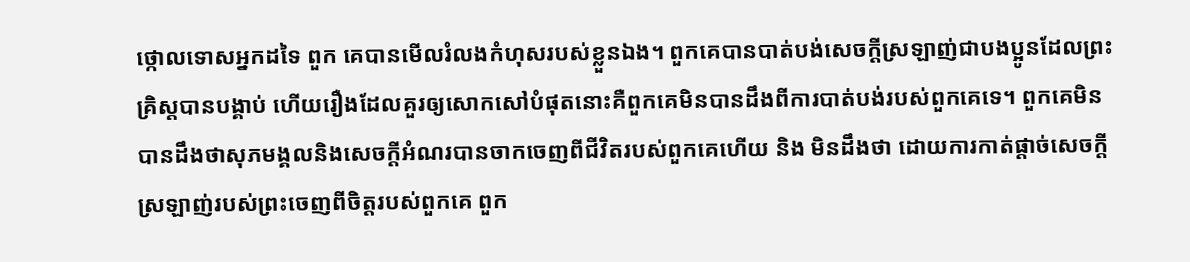ថ្កោលទោសអ្នកដទៃ ពួក គេបានមើលរំលងកំហុសរបស់ខ្លួនឯង។ ពួកគេបានបាត់បង់សេចក្ដីស្រឡាញ់ជាបងប្អូនដែលព្រះគ្រិស្តបានបង្គាប់ ហើយរឿងដែលគួរឲ្យសោកសៅបំផុតនោះគឺពួកគេមិនបានដឹងពីការបាត់បង់របស់ពួកគេទេ។ ពួកគេមិនបានដឹងថាសុភមង្គលនិងសេចក្ដីអំណរបានចាកចេញពីជីវិតរបស់ពួកគេហើយ និង មិនដឹងថា ដោយការកាត់ផ្តាច់សេចក្តីស្រឡាញ់របស់ព្រះចេញពីចិត្តរបស់ពួកគេ ពួក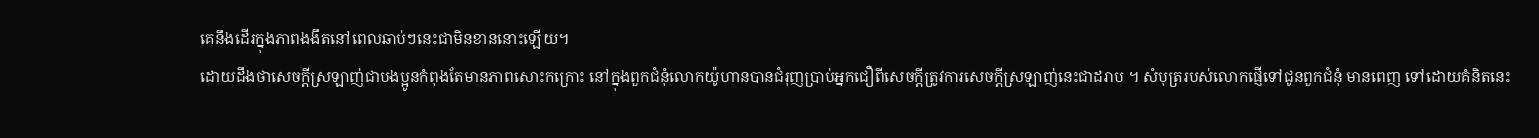គេនឹងដើរក្នុងភាពងងឹតនៅពេលឆាប់ៗនេះជាមិនខាននោះឡើយ។
ដោយដឹងថាសេចក្តីស្រឡាញ់ជាបងប្អូនកំពុងតែមានភាពសោះកក្រោះ នៅក្នុងពួកជំនុំលោកយ៉ូហានបានជំរុញប្រាប់អ្នកជឿពីសេចក្តីត្រូវការសេចក្តីស្រឡាញ់នេះជាដរាប ។ សំបុត្ររបស់លោកផ្ញើទៅជូនពួកជំនុំ មានពេញ ទៅដោយគំនិតនេះ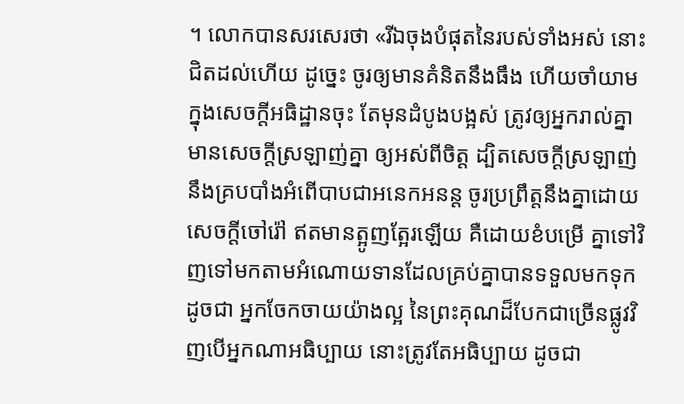។ លោកបានសរសេរថា «រីឯចុងបំផុតនៃរបស់ទាំងអស់ នោះជិតដល់ហើយ ដូច្នេះ ចូរឲ្យមានគំនិតនឹងធឹង ហើយចាំយាមក្នុងសេចក្តីអធិដ្ឋានចុះ តែមុនដំបូងបង្អស់ ត្រូវឲ្យអ្នករាល់គ្នាមានសេចក្តីស្រឡាញ់គ្នា ឲ្យអស់ពីចិត្ត ដ្បិតសេចក្តីស្រឡាញ់នឹងគ្របបាំងអំពើបាបជាអនេកអនន្ត ចូរប្រព្រឹត្តនឹងគ្នាដោយសេចក្តីចៅរ៉ៅ ឥតមានត្អូញត្អែរឡើយ គឺដោយខំបម្រើ គ្នាទៅវិញទៅមកតាមអំណោយទានដែលគ្រប់គ្នាបានទទួលមកទុក ដូចជា អ្នកចែកចាយយ៉ាងល្អ នៃព្រះគុណដ៏បែកជាច្រើនផ្លូវវិញបើអ្នកណាអធិប្បាយ នោះត្រូវតែអធិប្បាយ ដូចជា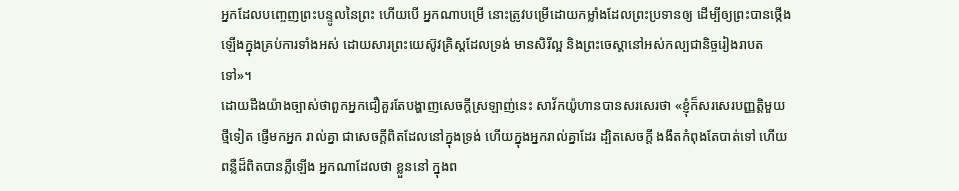អ្នកដែលបញ្ចេញព្រះបន្ទូលនៃព្រះ ហើយបើ អ្នកណាបម្រើ នោះត្រូវបម្រើដោយកម្លាំងដែលព្រះប្រទានឲ្យ ដើម្បីឲ្យព្រះបានថ្កើងឡើងក្នុងគ្រប់ការទាំងអស់ ដោយសារព្រះយេស៊ូវគ្រិស្តដែលទ្រង់ មានសិរីល្អ និងព្រះចេស្តានៅអស់កល្បជានិច្ចរៀងរាបតទៅ»។
ដោយដឹងយ៉ាងច្បាស់ថាពួកអ្នកជឿគួរតែបង្ហាញសេចក្ដីស្រឡាញ់នេះ សាវ័កយ៉ូហានបានសរសេរថា «ខ្ញុំក៏សរសេរបញ្ញត្តិមួយថ្មីទៀត ផ្ញើមកអ្នក រាល់គ្នា ជាសេចក្តីពិតដែលនៅក្នុងទ្រង់ ហើយក្នុងអ្នករាល់គ្នាដែរ ដ្បិតសេចក្តី ងងឹតកំពុងតែបាត់ទៅ ហើយពន្លឺដ៏ពិតបានភ្លឺឡើង អ្នកណាដែលថា ខ្លួននៅ ក្នុងព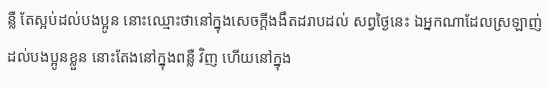ន្លឺ តែស្អប់ដល់បងប្អូន នោះឈ្មោះថានៅក្នុងសេចក្តីងងឹតដរាបដល់ សព្វថ្ងៃនេះ ឯអ្នកណាដែលស្រឡាញ់ដល់បងប្អូនខ្លួន នោះតែងនៅក្នុងពន្លឺ វិញ ហើយនៅក្នុង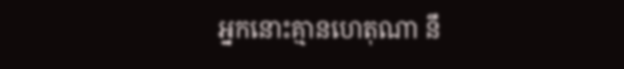អ្នកនោះគ្មានហេតុណា នឹ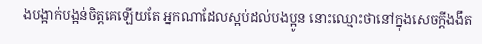ងបង្អាក់បង្អន់ចិត្តគេឡើយតែ អ្នកណាដែលស្អប់ដល់បងប្អូន នោះឈ្មោះថានៅក្នុងសេចក្តីងងឹត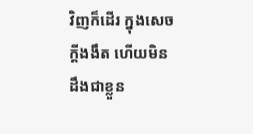វិញក៏ដើរ ក្នុងសេចក្តីងងឹត ហើយមិនដឹងជាខ្លួន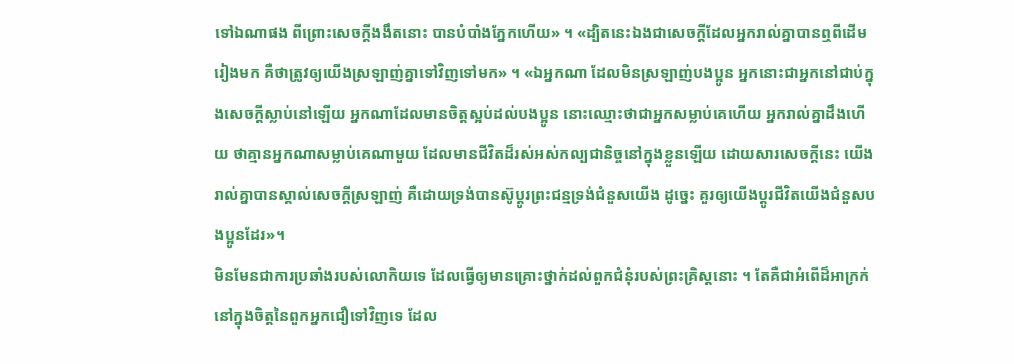ទៅឯណាផង ពីព្រោះសេចក្តីងងឹតនោះ បានបំបាំងភ្នែកហើយ» ។ «ដ្បិតនេះឯងជាសេចក្តីដែលអ្នករាល់គ្នាបានឮពីដើមរៀងមក គឺថាត្រូវឲ្យយើងស្រឡាញ់គ្នាទៅវិញទៅមក» ។ «ឯអ្នកណា ដែលមិនស្រឡាញ់បងប្អូន អ្នកនោះជាអ្នកនៅជាប់ក្នុងសេចក្តីស្លាប់នៅឡើយ អ្នកណាដែលមានចិត្តស្អប់ដល់បងប្អូន នោះឈ្មោះថាជាអ្នកសម្លាប់គេហើយ អ្នករាល់គ្នាដឹងហើយ ថាគ្មានអ្នកណាសម្លាប់គេណាមួយ ដែលមានជីវិតដ៏រស់អស់កល្បជានិច្ចនៅក្នុងខ្លួនឡើយ ដោយសារសេចក្តីនេះ យើងរាល់គ្នាបានស្គាល់សេចក្តីស្រឡាញ់ គឺដោយទ្រង់បានស៊ូប្តូរព្រះជន្មទ្រង់ជំនួសយើង ដូច្នេះ គួរឲ្យយើងប្តូរជីវិតយើងជំនួសបងប្អូនដែរ»។
មិនមែនជាការប្រឆាំងរបស់លោកិយទេ ដែលធ្វើឲ្យមានគ្រោះថ្នាក់ដល់ពួកជំនុំរបស់ព្រះគ្រិស្តនោះ ។ តែគឺជាអំពើដ៏អាក្រក់នៅក្នុងចិត្តនៃពួកអ្នកជឿទៅវិញទេ ដែល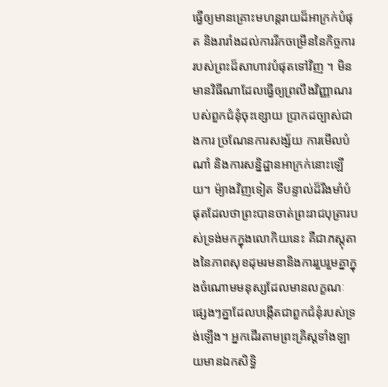ធ្វើឲ្យមានគ្រោះមហន្តរាយដ៏អាក្រក់បំផុត និងរារាំងដល់ការរីកចម្រើននៃកិច្ចការរបស់ព្រះដ៏សាហាវបំផុតទៅវិញ ។ មិនមានវិធីណាដែលធ្វើឲ្យព្រលឹងវិញ្ញាណរបស់ពួកជំនុំចុះខ្សោយ ប្រាកដច្បាស់ជាងការ ច្រណែនការសង្ស័យ ការមើលបំណាំ និងការសន្និដ្ឋានអាក្រក់នោះឡើយ។ ម៉្យាងវិញទៀត ទីបន្ទាល់ដ៏រឹងមាំបំផុតដែលថាព្រះបានចាត់ព្រះរាជបុត្រារបស់ទ្រង់មកក្នុងលោកិយនេះ គឺជាភស្តុតាងនៃភាពសុខដុមរមនានិងការរួបរួមគ្នាក្នុងចំណោមមនុស្សដែលមានលក្ខណៈផ្សេងៗគ្នាដែលបង្កើតជាពួកជំនុំរបស់ទ្រង់ឡើង។ អ្នកដើរតាមព្រះគ្រិស្តទាំងឡាយមានឯកសិទ្ធិ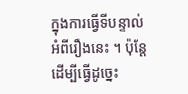ក្នុងការធ្វើទីបន្ទាល់អំពីរឿងនេះ ។ ប៉ុន្ដែ ដើម្បីធ្វើដូច្នេះ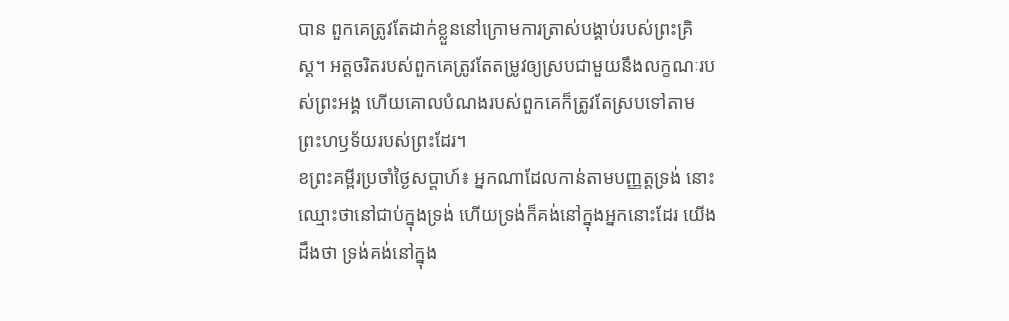បាន ពួកគេត្រូវតែដាក់ខ្លួននៅក្រោមការត្រាស់បង្គាប់របស់ព្រះគ្រិស្ត។ អត្តចរិតរបស់ពួកគេត្រូវតែតម្រូវឲ្យស្របជាមួយនឹងលក្ខណៈរបស់ព្រះអង្គ ហើយគោលបំណងរបស់ពួកគេក៏ត្រូវតែស្របទៅតាមព្រះហឫទ័យរបស់ព្រះដែរ។
ខព្រះគម្ពីរប្រចាំថ្ងៃសប្តាហ៍៖ អ្នកណាដែលកាន់តាមបញ្ញត្តទ្រង់ នោះឈ្មោះថានៅជាប់ក្នុងទ្រង់ ហើយទ្រង់ក៏គង់នៅក្នុងអ្នកនោះដែរ យើងដឹងថា ទ្រង់គង់នៅក្នុង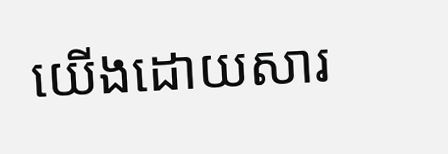យើងដោយសារ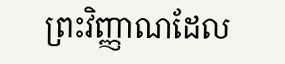ព្រះវិញ្ញាណដែល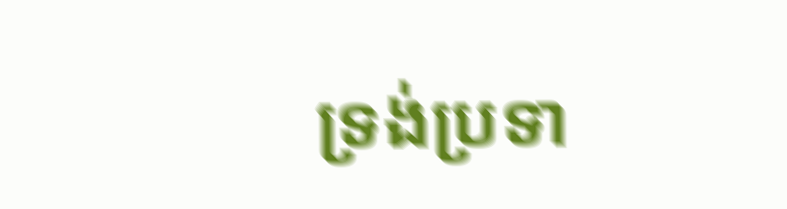ទ្រង់ប្រទា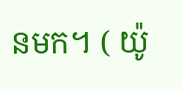នមក។ ( យ៉ូ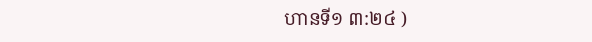ហានទី១ ៣:២៤ )